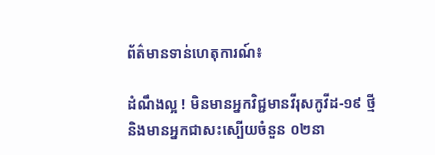ព័ត៌មានទាន់ហេតុការណ៍៖

ដំណឹងល្អ ! មិនមានអ្នកវិជ្ជមានវីរុសកូវីដ-១៩ ថ្មី និងមានអ្នកជាសះស្បេីយចំនួន ០២នា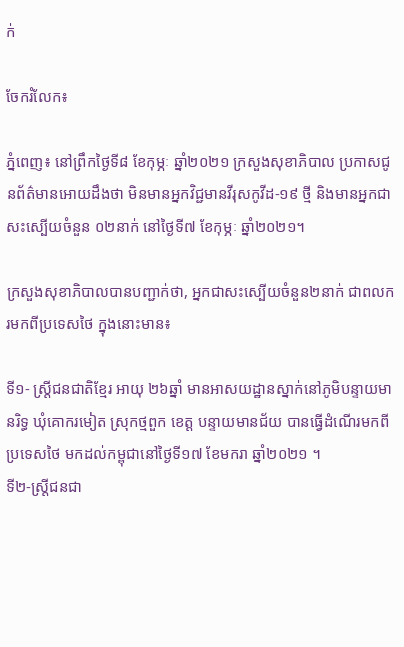ក់

ចែករំលែក៖

ភ្នំពេញ៖ នៅព្រឹកថ្ងៃទី៨ ខែកុម្ភៈ ឆ្នាំ២០២១ ក្រសួងសុខាភិបាល ប្រកាសជូនព័ត៌មានអោយដឹងថា មិនមានអ្នកវិជ្ជមានវីរុសកូវីដ-១៩ ថ្មី និងមានអ្នកជាសះស្បេីយចំនួន ០២នាក់ នៅថ្ងៃទី៧ ខែកុម្ភៈ ឆ្នាំ២០២១។

ក្រសួងសុខាភិបាលបានបញ្ជាក់ថា, អ្នកជាសះស្បើយចំនួន២នាក់ ជាពលករមកពីប្រទេសថៃ ក្នុងនោះមាន៖

ទី១- ស្ត្រីជនជាតិខ្មែរ អាយុ ២៦ឆ្នាំ មានអាសយដ្ឋានស្នាក់នៅភូមិបន្ទាយមានរិទ្ធ ឃុំគោករមៀត ស្រុកថ្មពួក ខេត្ត បន្ទាយមានជ័យ បានធ្វើដំណើរមកពីប្រទេសថៃ មកដល់កម្ពុជានៅថ្ងៃទី១៧ ខែមករា ឆ្នាំ២០២១ ។
ទី២-ស្រ្តីជនជា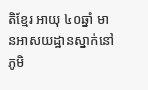តិខ្មែរ អាយុ ៤០ឆ្នាំ មានអាសយដ្ឋានស្នាក់នៅភូមិ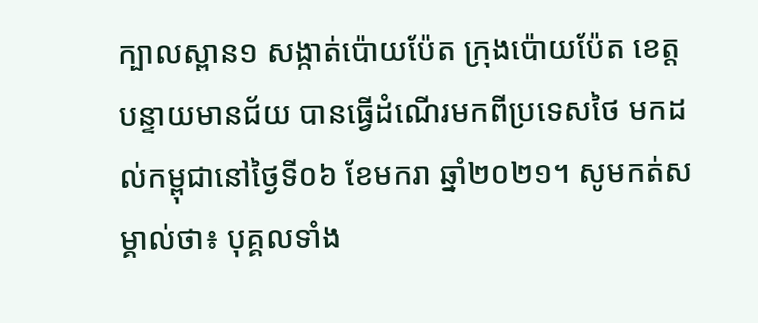ក្បាលស្ពាន១ សង្កាត់ប៉ោយប៉ែត ក្រុងប៉ោយប៉ែត ខេត្តបន្ទាយមានជ័យ បានធ្វើដំណើរមកពីប្រទេសថៃ មកដល់កម្ពុជានៅថ្ងៃទី០៦ ខែមករា ឆ្នាំ២០២១។ សូមកត់សម្គាល់ថា៖ បុគ្គលទាំង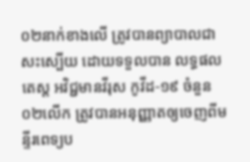០២នាក់ខាងលើ ត្រូវបានព្យាបាលជាសះស្បើយ ដោយទទួលបាន លទ្ធផលតេស្ត អវិជ្ជមានវីរុស កូវីដ-១៩ ចំនួន ០២លើក ត្រូវបានអនុញ្ញាតឲ្យចេញពីមន្ទីរពេទ្យប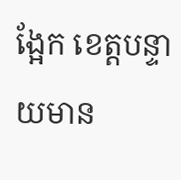ង្អែក ខេត្តបន្ទាយមាន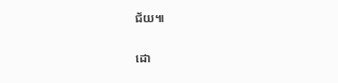ជ័យ៕

ដោ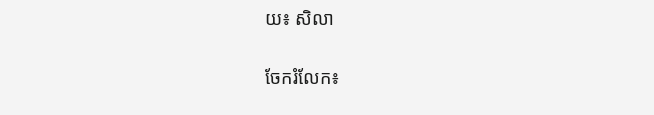យ៖ សិលា


ចែករំលែក៖